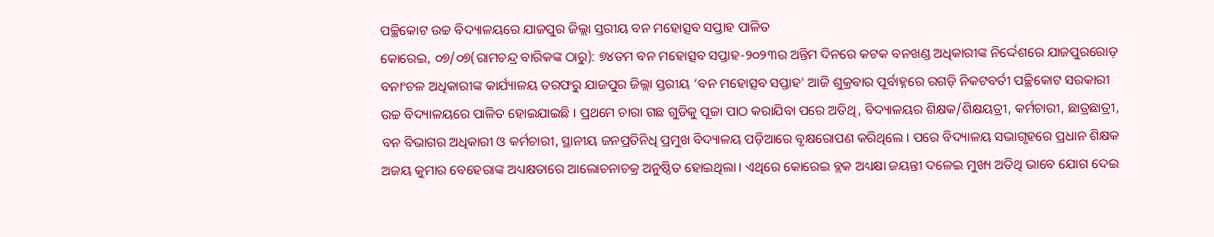ପଚ୍ଛିକୋଟ ଉଚ୍ଚ ବିଦ୍ୟାଳୟରେ ଯାଜପୁର ଜିଲ୍ଲା ସ୍ତରୀୟ ବନ ମହୋତ୍ସବ ସପ୍ତାହ ପାଳିତ
କୋରେଇ, ୦୭/୦୭(ରାମଚନ୍ଦ୍ର ବାରିକଙ୍କ ଠାରୁ): ୭୪ତମ ବନ ମହୋତ୍ସବ ସପ୍ତାହ-୨୦୨୩ର ଅନ୍ତିମ ଦିନରେ କଟକ ବନଖଣ୍ଡ ଅଧିକାରୀଙ୍କ ନିର୍ଦ୍ଦେଶରେ ଯାଜପୁରରୋଡ଼ ବନାଂଚଳ ଅଧିକାରୀଙ୍କ କାର୍ଯ୍ୟାଳୟ ତରଫରୁ ଯାଜପୁର ଜିଲ୍ଲା ସ୍ତରୀୟ ‘ବନ ମହୋତ୍ସବ ସପ୍ତାହ’ ଆଜି ଶୁକ୍ରବାର ପୂର୍ବାହ୍ନରେ ରଗଡ଼ି ନିକଟବର୍ତୀ ପଚ୍ଛିକୋଟ ସରକାରୀ ଉଚ୍ଚ ବିଦ୍ୟାଳୟରେ ପାଳିତ ହୋଇଯାଇଛି । ପ୍ରଥମେ ଚାରା ଗଛ ଗୁଡିକୁ ପୂଜା ପାଠ କରାଯିବା ପରେ ଅତିଥି, ବିଦ୍ୟାଳୟର ଶିକ୍ଷକ/ଶିକ୍ଷୟତ୍ରୀ, କର୍ମଚାରୀ, ଛାତ୍ରଛାତ୍ରୀ, ବନ ବିଭାଗର ଅଧିକାରୀ ଓ କର୍ମଚାରୀ, ସ୍ଥାନୀୟ ଜନପ୍ରତିନିଧି ପ୍ରମୁଖ ବିଦ୍ୟାଳୟ ପଡ଼ିଆରେ ବୃକ୍ଷରୋପଣ କରିଥିଲେ । ପରେ ବିଦ୍ୟାଳୟ ସଭାଗୃହରେ ପ୍ରଧାନ ଶିକ୍ଷକ ଅଜୟ କୁମାର ବେହେରାଙ୍କ ଅଧ୍ୟକ୍ଷତାରେ ଆଲୋଚନାଚକ୍ର ଅନୁଷ୍ଠିତ ହୋଇଥିଲା । ଏଥିରେ କୋରେଇ ବ୍ଲକ ଅଧ୍ୟକ୍ଷା ଜୟନ୍ତୀ ଦଳେଇ ମୁଖ୍ୟ ଅତିଥି ଭାବେ ଯୋଗ ଦେଇ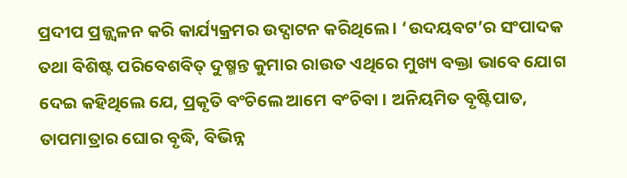ପ୍ରଦୀପ ପ୍ରଜ୍ଜ୍ୱଳନ କରି କାର୍ଯ୍ୟକ୍ରମର ଉଦ୍ଘାଟନ କରିଥିଲେ । ‘ଉଦୟବଟ’ର ସଂପାଦକ ତଥା ବିଶିଷ୍ଟ ପରିବେଶବିତ୍ ଦୁଷ୍ମନ୍ତ କୁମାର ରାଉତ ଏଥିରେ ମୁଖ୍ୟ ବକ୍ତା ଭାବେ ଯୋଗ ଦେଇ କହିଥିଲେ ଯେ, ପ୍ରକୃତି ବଂଚିଲେ ଆମେ ବଂଚିବା । ଅନିୟମିତ ବୃଷ୍ଟିପାତ, ତାପମାତ୍ରାର ଘୋର ବୃଦ୍ଧି, ବିଭିନ୍ନ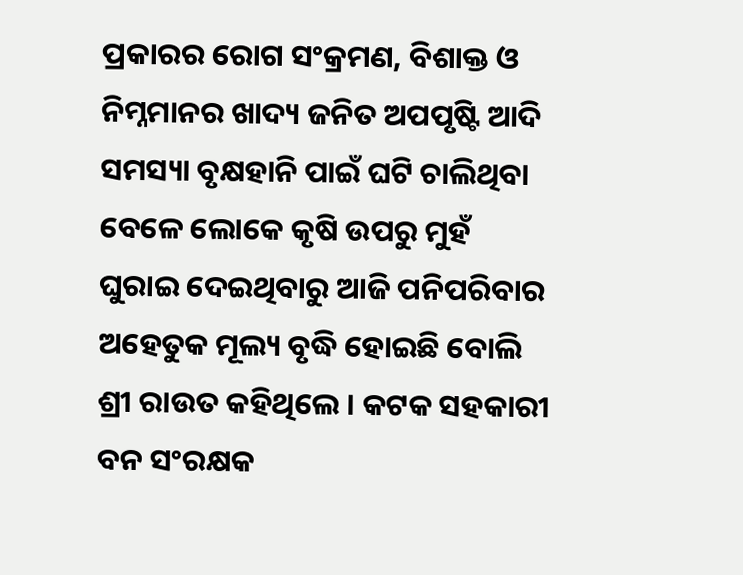ପ୍ରକାରର ରୋଗ ସଂକ୍ରମଣ, ବିଶାକ୍ତ ଓ ନିମ୍ନମାନର ଖାଦ୍ୟ ଜନିତ ଅପପୃଷ୍ଟି ଆଦି ସମସ୍ୟା ବୃକ୍ଷହାନି ପାଇଁ ଘଟି ଚାଲିଥିବା ବେଳେ ଲୋକେ କୃଷି ଉପରୁ ମୁହଁ ଘୁରାଇ ଦେଇଥିବାରୁ ଆଜି ପନିପରିବାର ଅହେତୁକ ମୂଲ୍ୟ ବୃଦ୍ଧି ହୋଇଛି ବୋଲି ଶ୍ରୀ ରାଉତ କହିଥିଲେ । କଟକ ସହକାରୀ ବନ ସଂରକ୍ଷକ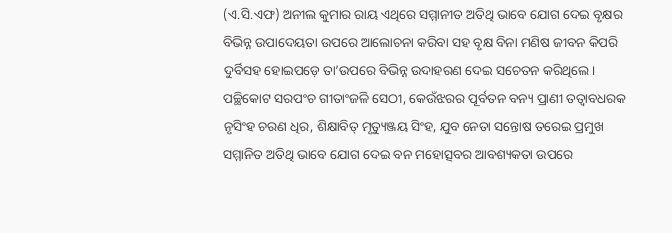(ଏ.ସି.ଏଫ) ଅନୀଲ କୁମାର ରାୟ ଏଥିରେ ସମ୍ମାନୀତ ଅତିଥି ଭାବେ ଯୋଗ ଦେଇ ବୃକ୍ଷର ବିଭିନ୍ନ ଉପାଦେୟତା ଉପରେ ଆଲୋଚନା କରିବା ସହ ବୃକ୍ଷ ବିନା ମଣିଷ ଜୀବନ କିପରି ଦୁର୍ବିସହ ହୋଇପଡ଼େ ତା’ଉପରେ ବିଭିନ୍ନ ଉଦାହରଣ ଦେଇ ସଚେତନ କରିଥିଲେ । ପଚ୍ଛିକୋଟ ସରପଂଚ ଗୀତାଂଜଳି ସେଠୀ, କେଉଁଝରର ପୂର୍ବତନ ବନ୍ୟ ପ୍ରାଣୀ ତତ୍ୱାବଧରକ ନୃସିଂହ ଚରଣ ଧିର, ଶିକ୍ଷାବିତ୍ ମୃତ୍ୟୁଞ୍ଜୟ ସିଂହ, ଯୁବ ନେତା ସନ୍ତୋଷ ତରେଇ ପ୍ରମୁଖ ସମ୍ମାନିତ ଅତିଥି ଭାବେ ଯୋଗ ଦେଇ ବନ ମହୋତ୍ସବର ଆବଶ୍ୟକତା ଉପରେ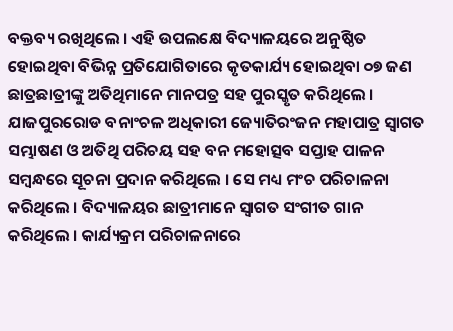ବକ୍ତବ୍ୟ ରଖିଥିଲେ । ଏହି ଉପଲକ୍ଷେ ବିଦ୍ୟାଳୟରେ ଅନୁଷ୍ଠିତ ହୋଇଥିବା ବିଭିନ୍ନ ପ୍ରତିଯୋଗିତାରେ କୃତକାର୍ଯ୍ୟ ହୋଇଥିବା ୦୭ ଜଣ ଛାତ୍ରଛାତ୍ରୀଙ୍କୁ ଅତିଥିମାନେ ମାନପତ୍ର ସହ ପୁରସ୍କୃତ କରିଥିଲେ । ଯାଜପୁରରୋଡ ବନାଂଚଳ ଅଧିକାରୀ ଜ୍ୟୋତିରଂଜନ ମହାପାତ୍ର ସ୍ୱାଗତ ସମ୍ଭାଷଣ ଓ ଅତିଥି ପରିଚୟ ସହ ବନ ମହୋତ୍ସବ ସପ୍ତାହ ପାଳନ ସମ୍ବନ୍ଧରେ ସୂଚନା ପ୍ରଦାନ କରିଥିଲେ । ସେ ମଧ୍ୟ ମଂଚ ପରିଚାଳନା କରିଥିଲେ । ବିଦ୍ୟାଳୟର ଛାତ୍ରୀମାନେ ସ୍ୱାଗତ ସଂଗୀତ ଗାନ କରିଥିଲେ । କାର୍ଯ୍ୟକ୍ରମ ପରିଚାଳନାରେ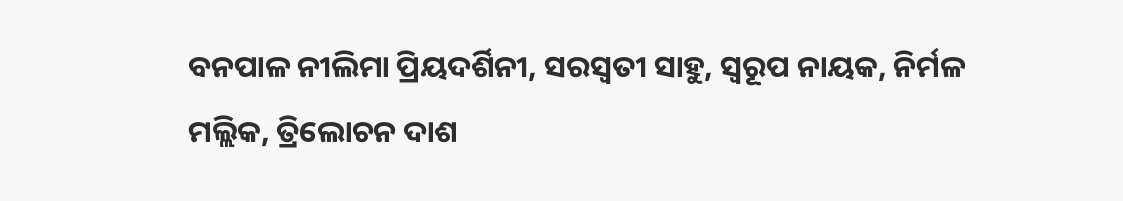ବନପାଳ ନୀଲିମା ପ୍ରିୟଦର୍ଶିନୀ, ସରସ୍ୱତୀ ସାହୁ, ସ୍ୱରୂପ ନାୟକ, ନିର୍ମଳ ମଲ୍ଲିକ, ତ୍ରିଲୋଚନ ଦାଶ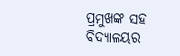ପ୍ରମୁଖଙ୍କ ସହ ବିଦ୍ୟାଳୟର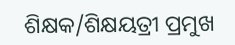ଶିକ୍ଷକ/ଶିକ୍ଷୟତ୍ରୀ ପ୍ରମୁଖ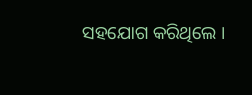ସହଯୋଗ କରିଥିଲେ ।